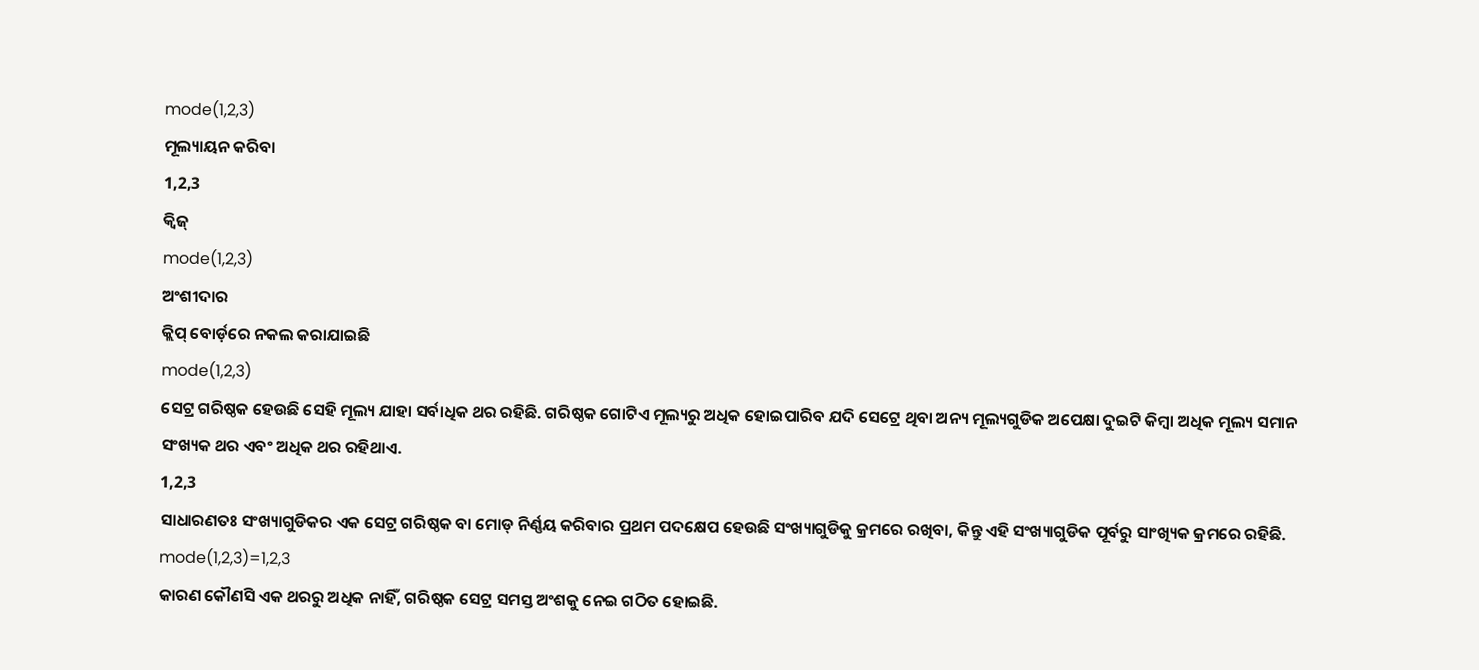mode(1,2,3)
ମୂଲ୍ୟାୟନ କରିବା
1,2,3
କ୍ୱିଜ୍
mode(1,2,3)
ଅଂଶୀଦାର
କ୍ଲିପ୍ ବୋର୍ଡ଼ରେ ନକଲ କରାଯାଇଛି
mode(1,2,3)
ସେଟ୍ର ଗରିଷ୍ଠକ ହେଉଛି ସେହି ମୂଲ୍ୟ ଯାହା ସର୍ବାଧିକ ଥର ରହିଛି. ଗରିଷ୍ଠକ ଗୋଟିଏ ମୂଲ୍ୟରୁ ଅଧିକ ହୋଇପାରିବ ଯଦି ସେଟ୍ରେ ଥିବା ଅନ୍ୟ ମୂଲ୍ୟଗୁଡିକ ଅପେକ୍ଷା ଦୁଇଟି କିମ୍ବା ଅଧିକ ମୂଲ୍ୟ ସମାନ ସଂଖ୍ୟକ ଥର ଏବଂ ଅଧିକ ଥର ରହିଥାଏ.
1,2,3
ସାଧାରଣତଃ ସଂଖ୍ୟାଗୁଡିକର ଏକ ସେଟ୍ର ଗରିଷ୍ଠକ ବା ମୋଡ୍ ନିର୍ଣ୍ଣୟ କରିବାର ପ୍ରଥମ ପଦକ୍ଷେପ ହେଉଛି ସଂଖ୍ୟାଗୁଡିକୁ କ୍ରମରେ ରଖିବା, କିନ୍ତୁ ଏହି ସଂଖ୍ୟାଗୁଡିକ ପୂର୍ବରୁ ସାଂଖ୍ୟିକ କ୍ରମରେ ରହିଛି.
mode(1,2,3)=1,2,3
କାରଣ କୌଣସି ଏକ ଥରରୁ ଅଧିକ ନାହିଁ, ଗରିଷ୍ଠକ ସେଟ୍ର ସମସ୍ତ ଅଂଶକୁ ନେଇ ଗଠିତ ହୋଇଛି.